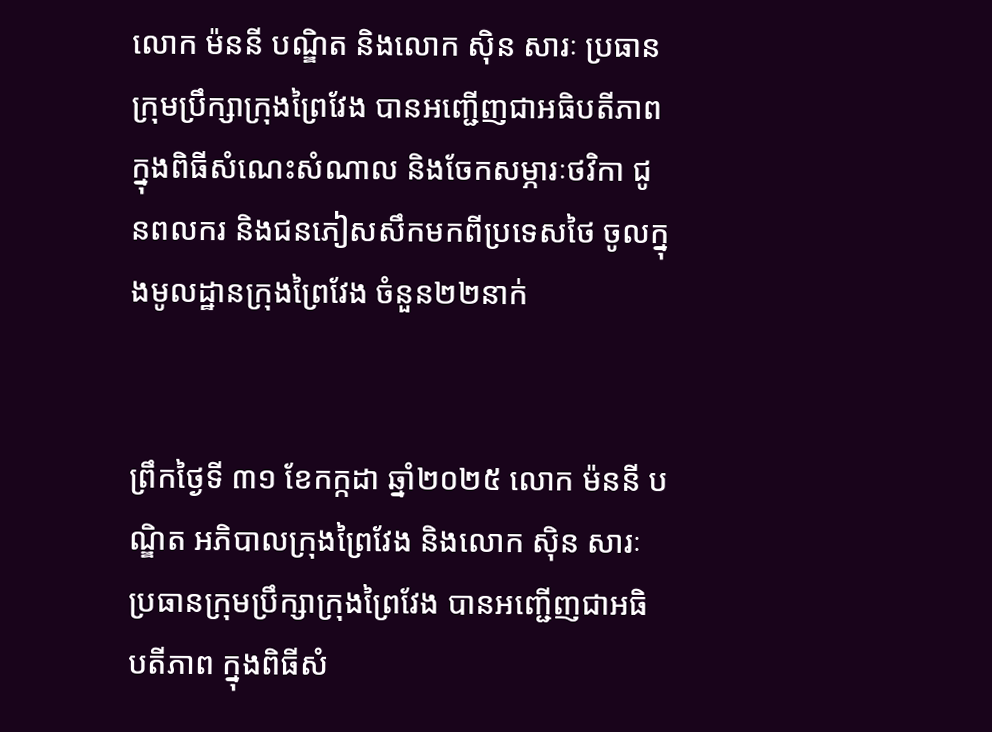លោក ម៉ននី បណ្ឌិត និងលោក សុិន សារៈ ប្រធានក្រុមប្រឹក្សាក្រុងព្រៃវែង បានអញ្ជើញជាអធិបតីភាព ក្នុងពិធីសំណេះសំណាល និងចែកសម្ភារៈថវិកា ជូនពលករ និងជនភៀសសឹកមកពីប្រទេសថៃ ចូលក្នុងមូលដ្ឋានក្រុងព្រៃវែង ចំនួន២២នាក់


ព្រឹកថ្ងៃទី ៣១ ខែកក្កដា ឆ្នាំ២០២៥ លោក ម៉ននី បណ្ឌិត អភិបាលក្រុងព្រៃវែង និងលោក សុិន សារៈ ប្រធានក្រុមប្រឹក្សាក្រុងព្រៃវែង បានអញ្ជើញជាអធិបតីភាព ក្នុងពិធីសំ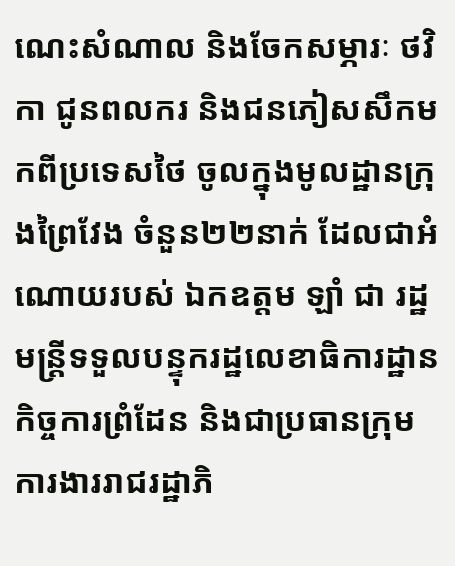ណេះសំណាល និងចែកសម្ភារៈ ថវិកា ជូនពលករ និងជនភៀសសឹកមកពីប្រទេសថៃ ចូលក្នុងមូលដ្ឋានក្រុងព្រៃវែង ចំនួន២២នាក់ ដែលជាអំណោយរបស់ ឯកឧត្តម ឡាំ ជា រដ្ឋមន្រ្តីទទួលបន្ទុករដ្ឋលេខាធិការដ្ឋានកិច្ចការព្រំដែន និងជាប្រធានក្រុមការងាររាជរដ្ឋាភិ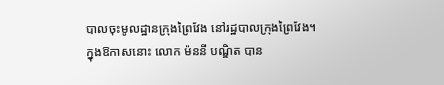បាលចុះមូលដ្ឋានក្រុងព្រៃវែង នៅរដ្ឋបាលក្រុងព្រៃវែង។
ក្នុងឱកាសនោះ លោក ម៉ននី បណ្ឌិត បាន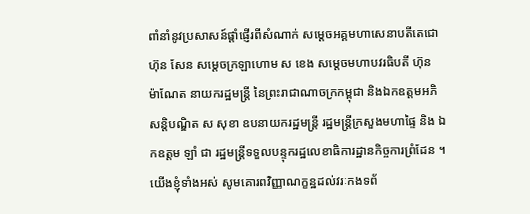ពាំនាំនូវប្រសាសន៍ផ្តាំផ្ញើរពីសំណាក់ សម្តេចអគ្គមហាសេនាបតីតេជោ ហ៊ុន សែន សម្តេចក្រឡាហោម ស ខេង សម្តេចមហាបវរធិបតី ហ៊ុន ម៉ាណែត នាយករដ្ឋមន្រ្តី នៃព្រះរាជាណាចក្រកម្ពុជា និងឯកឧត្តមអភិសន្តិបណ្ឌិត ស សុខា ឧបនាយករដ្ឋមន្រ្តី រដ្ឋមន្រ្តីក្រសួងមហាផ្ទៃ និង ឯកឧត្តម ឡាំ ជា រដ្ឋមន្រ្តីទទួលបន្ទុករដ្ឋលេខាធិការដ្ឋានកិច្ចការព្រំដែន ។
យើងខ្ញុំទាំងអស់ សូមគោរពវិញ្ញាណក្ខន្ឋដល់វរៈកងទព័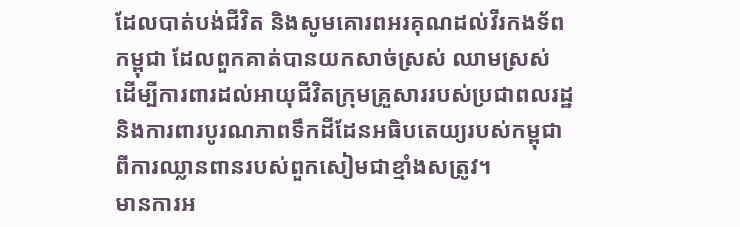ដែលបាត់បង់ជីវិត និងសូមគោរពអរគុណដល់វីរកងទ័ពកម្ពុជា ដែលពួកគាត់បានយកសាច់ស្រស់ ឈាមស្រស់ ដើម្បីការពារដល់អាយុជីវិតក្រុមគ្រួសាររបស់ប្រជាពលរដ្ឋ និងការពារបូរណភាពទឹកដីដែនអធិបតេយ្យរបស់កម្ពុជា ពីការឈ្លានពានរបស់ពួកសៀមជាខ្មាំងសត្រូវ។
មានការអ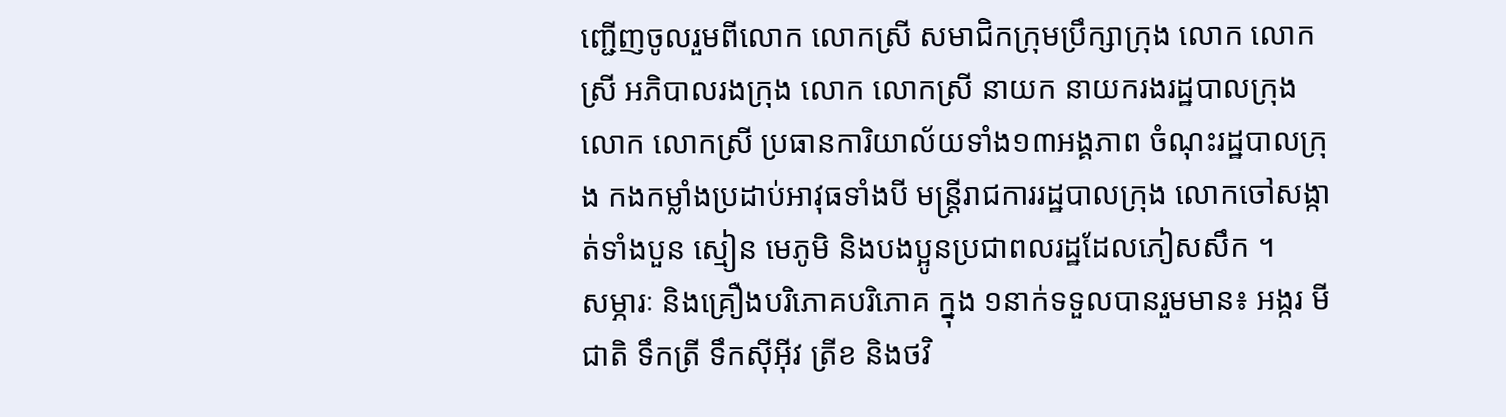ញ្ជើញចូលរួមពីលោក លោកស្រី សមាជិកក្រុមប្រឹក្សាក្រុង លោក លោកស្រី អភិបាលរងក្រុង លោក លោកស្រី នាយក នាយករងរដ្ឋបាលក្រុង លោក លោកស្រី ប្រធានការិយាល័យទាំង១៣អង្គភាព ចំណុះរដ្ឋបាលក្រុង កងកម្លាំងប្រដាប់អាវុធទាំងបី មន្រ្តីរាជការរដ្ឋបាលក្រុង លោកចៅសង្កាត់ទាំងបួន ស្មៀន មេភូមិ និងបងប្អូនប្រជាពលរដ្ឋដែលភៀសសឹក ។
សម្ភារៈ និងគ្រឿងបរិភោគបរិភោគ ក្នុង ១នាក់ទទួលបានរួមមាន៖ អង្ករ មីជាតិ ទឹកត្រី ទឹកសុីអុីវ ត្រីខ និងថវិ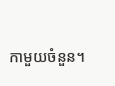កាមួយចំនួន។